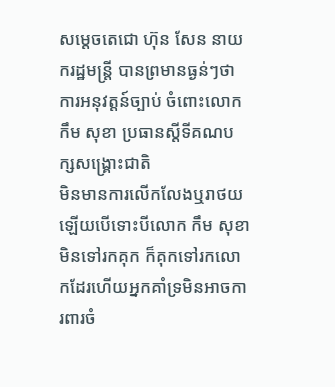សម្តេចតេជោ ហ៊ុន សែន នាយករដ្ឋមន្រ្តី បានព្រមានធ្ងន់ៗថា
ការអនុវត្តន៍ច្បាប់ ចំពោះលោក កឹម សុខា ប្រធានស្តីទីគណបក្សសង្រ្គោះជាតិ
មិនមានការលើកលែងឬរាថយ ឡើយបើទោះបីលោក កឹម សុខា មិនទៅរកគុក ក៏គុកទៅរកលោកដែរហើយអ្នកគាំទ្រមិនអាចការពារចំ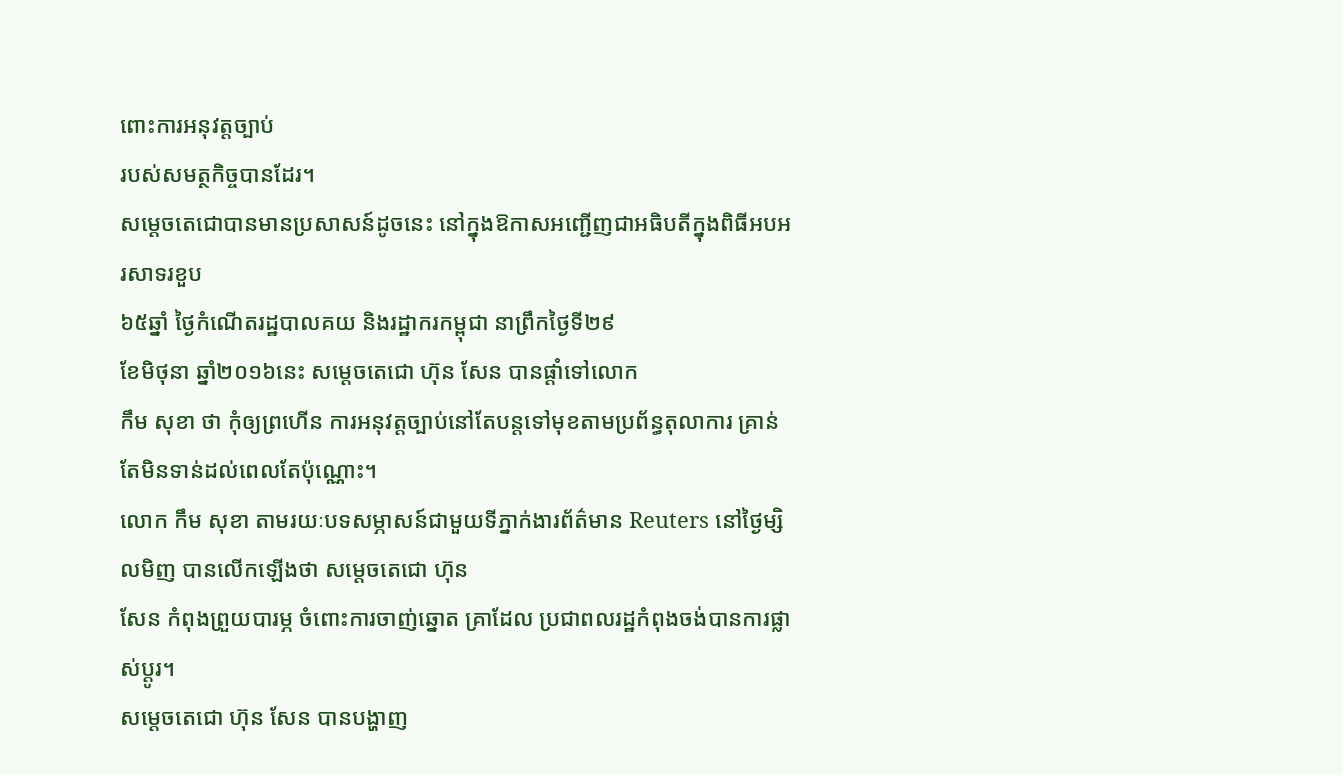ពោះការអនុវត្តច្បាប់
របស់សមត្ថកិច្ចបានដែរ។
សម្តេចតេជោបានមានប្រសាសន៍ដូចនេះ នៅក្នុងឱកាសអញ្ជើញជាអធិបតីក្នុងពិធីអបអរសាទរខួប
៦៥ឆ្នាំ ថ្ងៃកំណើតរដ្ឋបាលគយ និងរដ្ឋាករកម្ពុជា នាព្រឹកថ្ងៃទី២៩
ខែមិថុនា ឆ្នាំ២០១៦នេះ សម្តេចតេជោ ហ៊ុន សែន បានផ្តាំទៅលោក
កឹម សុខា ថា កុំឲ្យព្រហើន ការអនុវត្តច្បាប់នៅតែបន្តទៅមុខតាមប្រព័ន្ធតុលាការ គ្រាន់តែមិនទាន់ដល់ពេលតែប៉ុណ្ណោះ។
លោក កឹម សុខា តាមរយៈបទសម្ភាសន៍ជាមួយទីភ្នាក់ងារព័ត៌មាន Reuters នៅថ្ងៃម្សិលមិញ បានលើកឡើងថា សម្តេចតេជោ ហ៊ុន
សែន កំពុងព្រួយបារម្ភ ចំពោះការចាញ់ឆ្នោត គ្រាដែល ប្រជាពលរដ្ឋកំពុងចង់បានការផ្លាស់ប្តូរ។
សម្តេចតេជោ ហ៊ុន សែន បានបង្ហាញ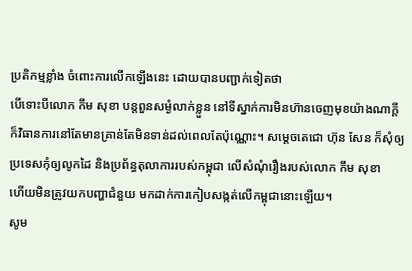ប្រតិកម្មខ្លាំង ចំពោះការលើកឡើងនេះ ដោយបានបញ្ជាក់ទៀតថា
បើទោះបីលោក កឹម សុខា បន្តពួនសម្ងំលាក់ខ្លួន នៅទីស្នាក់ការមិនហ៊ានចេញមុខយ៉ាងណាក្តី
ក៏វិធានការនៅតែមានគ្រាន់តែមិនទាន់ដល់ពេលតែប៉ុណ្ណោះ។ សម្តេចតេជោ ហ៊ុន សែន ក៏សុំឲ្យប្រទេសកុំឲ្យលូកដៃ និងប្រព័ន្ធតុលាការរបស់កម្ពុជា លើសំណុំរឿងរបស់លោក កឹម សុខា
ហើយមិនត្រូវយកបញ្ហាជំនួយ មកដាក់ការកៀបសង្កត់លើកម្ពុជានោះឡើយ។
សូម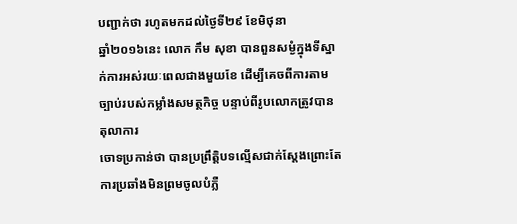បញ្ជាក់ថា រហូតមកដល់ថ្ងៃទី២៩ ខែមិថុនា
ឆ្នាំ២០១៦នេះ លោក កឹម សុខា បានពួនសម្ងំក្នុងទីស្នាក់ការអស់រយៈពេលជាងមួយខែ ដើម្បីគេចពីការតាមច្បាប់របស់កម្លាំងសមត្ថកិច្ច បន្ទាប់ពីរូបលោកត្រូវបានតុលាការ
ចោទប្រកាន់ថា បានប្រព្រឹត្តិបទល្មើសជាក់ស្តែងព្រោះតែ ការប្រឆាំងមិនព្រមចូលបំភ្លឺ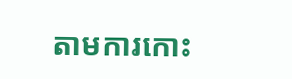តាមការកោះ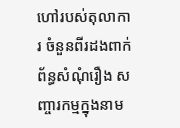ហៅរបស់តុលាការ ចំនួនពីរដងពាក់ព័ន្ធសំណុំរឿង សញ្ចារកម្មក្នុងនាម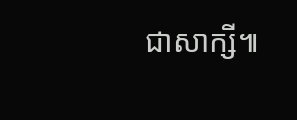ជាសាក្សី៕